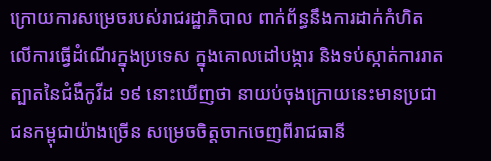ក្រោយការសម្រេចរបស់រាជរដ្ឋាភិបាល ពាក់ព័ន្ធនឹងការដាក់កំហិតលើការធ្វើដំណើរក្នុងប្រទេស ក្នុងគោលដៅបង្ការ និងទប់ស្កាត់ការរាតត្បាតនៃជំងឺកូវីដ ១៩ នោះឃើញថា នាយប់ចុងក្រោយនេះមានប្រជាជនកម្ពុជាយ៉ាងច្រើន សម្រេចចិត្តចាកចេញពីរាជធានី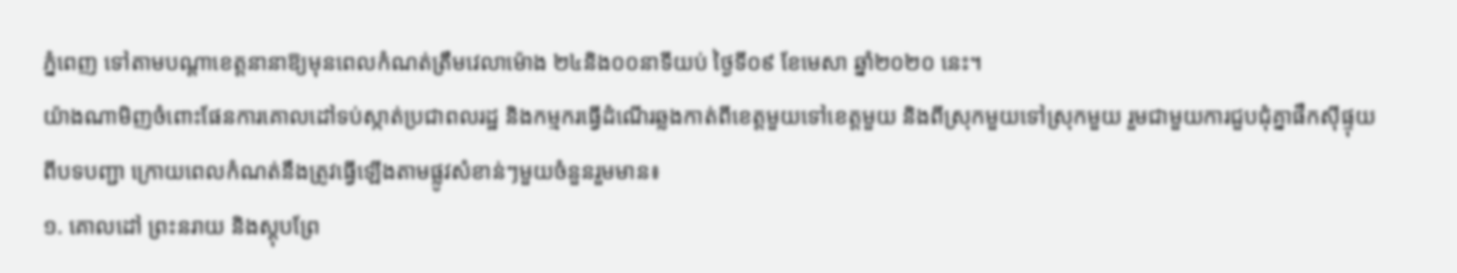ភ្នំពេញ ទៅតាមបណ្តាខេត្តនានាឱ្យមុនពេលកំណត់ត្រឹមវេលាម៉ោង ២៤និង០០នាទីយប់ ថ្ងៃទី០៩ ខែមេសា ឆ្នាំ២០២០ នេះ។
យ៉ាងណាមិញចំពោះផែនការគោលដៅទប់ស្កាត់ប្រជាពលរដ្ឋ និងកម្មករធ្វើដំណើរឆ្លងកាត់ពីខេត្តមួយទៅខេត្តមួយ និងពីស្រុកមួយទៅស្រុកមួយ រួមជាមួយការជួបជុំគ្នាផឹកស៊ីផ្ទុយពីបទបញ្ជា ក្រោយពេលកំណត់នឹងត្រូវធ្វើឡើងតាមផ្លូវសំខាន់ៗមួយចំនួនរួមមាន៖
១. គោលដៅ ព្រះនរាយ និងស្តុបព្រែ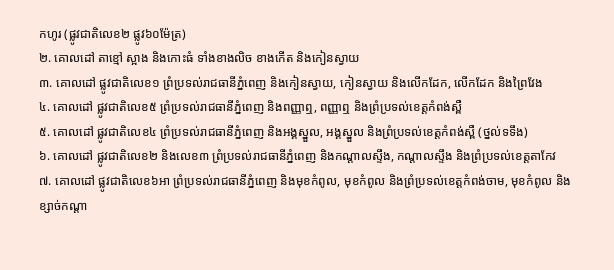កហូរ (ផ្លូវជាតិលេខ២ ផ្លូវ៦០ម៉ែត្រ)
២. គោលដៅ តាខ្មៅ ស្អាង និងកោះធំ ទាំងខាងលិច ខាងកើត និងកៀនស្វាយ
៣. គោលដៅ ផ្លូវជាតិលេខ១ ព្រំប្រទល់រាជធានីភ្នំពេញ និងកៀនស្វាយ, កៀនស្វាយ និងលើកដែក, លើកដែក និងព្រៃវែង
៤. គោលដៅ ផ្លូវជាតិលេខ៥ ព្រំប្រទល់រាជធានីភ្នំពេញ និងពញ្ញាឮ, ពញ្ញាឮ និងព្រំប្រទល់ខេត្តកំពង់ស្ពឺ
៥. គោលដៅ ផ្លូវជាតិលេខ៤ ព្រំប្រទល់រាជធានីភ្នំពេញ និងអង្គស្នួល, អង្គស្នួល និងព្រំប្រទល់ខេត្តកំពង់ស្ពឺ (ថ្នល់ទទឹង)
៦. គោលដៅ ផ្លូវជាតិលេខ២ និងលេខ៣ ព្រំប្រទល់រាជធានីភ្នំពេញ និងកណ្តាលស្ទឹង, កណ្តាលស្ទឹង និងព្រំប្រទល់ខេត្តតាកែវ
៧. គោលដៅ ផ្លូវជាតិលេខ៦អា ព្រំប្រទល់រាជធានីភ្នំពេញ និងមុខកំពូល, មុខកំពូល និងព្រំប្រទល់ខេត្តកំពង់ចាម, មុខកំពូល និងខ្សាច់កណ្តា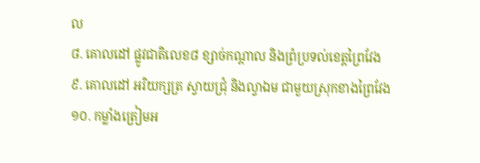ល
៨. គោលដៅ ផ្លូវជាតិលេខ៨ ខ្សាច់កណ្តាល និងព្រំប្រទល់ខេត្តព្រៃវែង
៩. គោលដៅ អរិយក្សត្រ ស្វាយជ្រុំ និងល្វាឯម ជាមួយស្រុកខាងព្រៃវែង
១០. កម្លាំងត្រៀមអ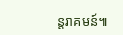ន្តរាគមន៍៕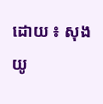ដោយ ៖ សុង យូ